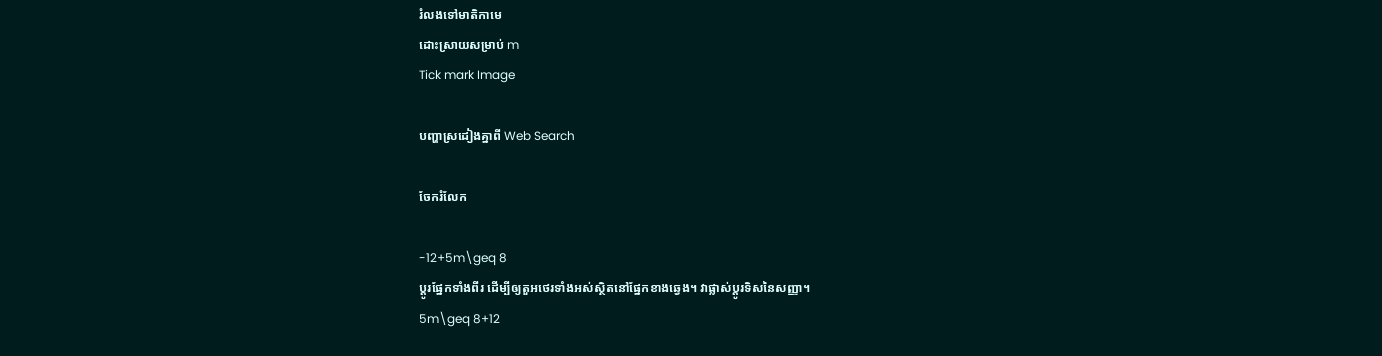រំលងទៅមាតិកាមេ
ដោះស្រាយសម្រាប់ m
Tick mark Image

បញ្ហាស្រដៀងគ្នាពី Web Search

ចែករំលែក

-12+5m\geq 8
ប្ដូរផ្នែកទាំងពីរ ដើម្បីឲ្យតួអថេរទាំងអស់ស្ថិតនៅផ្នែកខាងឆ្វេង។ វាផ្លាស់ប្ដូរទិសនៃសញ្ញា។
5m\geq 8+12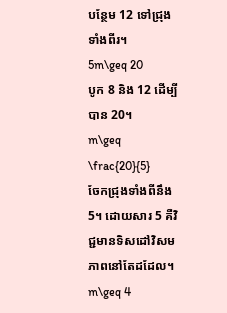បន្ថែម 12 ទៅជ្រុងទាំងពីរ។
5m\geq 20
បូក 8 និង 12 ដើម្បីបាន 20។
m\geq \frac{20}{5}
ចែកជ្រុងទាំងពីនឹង 5។ ដោយសារ 5 គឺវិជ្ជមានទិសដៅវិសមភាពនៅតែដដែល។
m\geq 4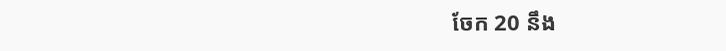ចែក 20 នឹង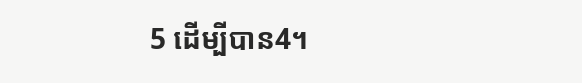5 ដើម្បីបាន4។